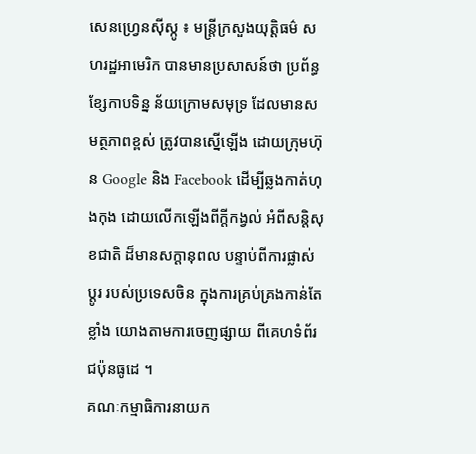សេនហ្វ្រេនស៊ីស្កូ ៖ មន្រ្តីក្រសួងយុត្តិធម៌ សហរដ្ឋអាមេរិក បានមានប្រសាសន៍ថា ប្រព័ន្ធខ្សែកាបទិន្ន ន័យក្រោមសមុទ្រ ដែលមានសមត្ថភាពខ្ពស់ ត្រូវបានស្នើឡើង ដោយក្រុមហ៊ុន Google និង Facebook ដើម្បីឆ្លងកាត់ហុងកុង ដោយលើកឡើងពីក្តីកង្វល់ អំពីសន្តិសុខជាតិ ដ៏មានសក្តានុពល បន្ទាប់ពីការផ្លាស់ប្តូរ របស់ប្រទេសចិន ក្នុងការគ្រប់គ្រងកាន់តែខ្លាំង យោងតាមការចេញផ្សាយ ពីគេហទំព័រជប៉ុនធូដេ ។
គណៈកម្មាធិការនាយក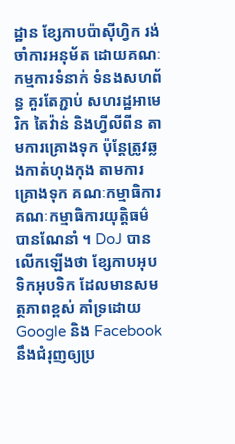ដ្ឋាន ខ្សែកាបប៉ាស៊ីហ្វិក រង់ចាំការអនុម័ត ដោយគណៈកម្មការទំនាក់ ទំនងសហព័ន្ធ គួរតែភ្ជាប់ សហរដ្ឋអាមេរិក តៃវ៉ាន់ និងហ្វីលីពីន តាមការគ្រោងទុក ប៉ុន្តែត្រូវឆ្លងកាត់ហុងកុង តាមការគ្រោងទុក គណៈកម្មាធិការគណៈកម្មាធិការយុត្តិធម៌ បានណែនាំ ។ DoJ បានលើកឡើងថា ខ្សែកាបអុបទិកអុបទិក ដែលមានសមត្ថភាពខ្ពស់ គាំទ្រដោយ Google និង Facebook នឹងជំរុញឲ្យប្រ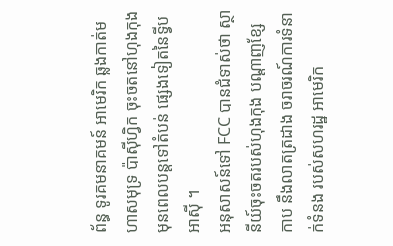ព័ន្ធ ទូរគមនាគមន៍ អាមេរិក ឆ្លងកាត់មហាសមុទ្រ ប៉ាស៊ីហ្វិក ចុះចតនៅហុងកុង មុនពេលបន្តទៅតំបន់ ផ្សេងទៀតនៃទ្វីបអាស៊ី ។
អនុសាសន៍ទៅ FCC បានជំទាស់ថា ស្ថានីយ៍ចុះចតរបស់ហុងកុង បណ្តាញខ្សែកាប នឹងលាតត្រដាង ចរាចរណ៍ការទំនាក់ទំនង របស់សហរដ្ឋ អាមេរិក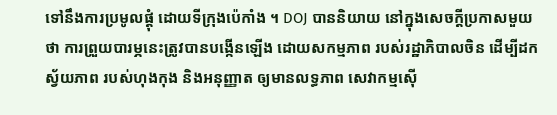ទៅនឹងការប្រមូលផ្តុំ ដោយទីក្រុងប៉េកាំង ។ DOJ បាននិយាយ នៅក្នុងសេចក្តីប្រកាសមួយថា ការព្រួយបារម្ភនេះត្រូវបានបង្កើនឡើង ដោយសកម្មភាព របស់រដ្ឋាភិបាលចិន ដើម្បីដកស្វ័យភាព របស់ហុងកុង និងអនុញ្ញាត ឲ្យមានលទ្ធភាព សេវាកម្មស៊ើ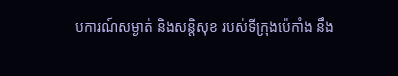បការណ៍សម្ងាត់ និងសន្តិសុខ របស់ទីក្រុងប៉េកាំង នឹង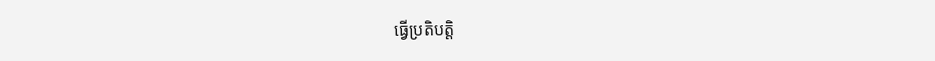ធ្វើប្រតិបត្តិ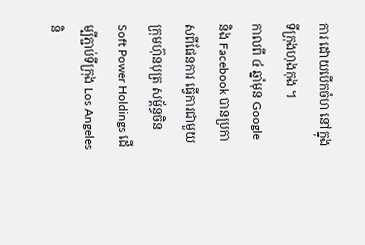ការ ដោយបើកចំហ នៅក្នុងទីក្រុងហុងកុង ។
កាលពី ៤ ឆ្នាំមុន Google និង Facebook បានប្រកាសពីផែនការ ធ្វើការជាមួយក្រុមហ៊ុនបុត្រ សម្ព័ន្ធចិន Soft Power Holdings ដើម្បីភ្ជាប់ទីក្រុង Los Angeles និ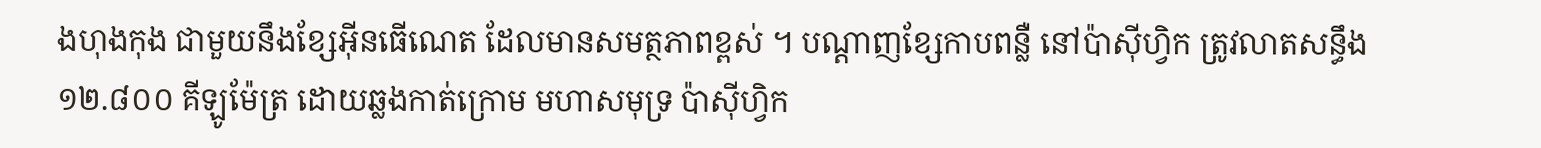ងហុងកុង ជាមួយនឹងខ្សែអ៊ីនធើណេត ដែលមានសមត្ថភាពខ្ពស់ ។ បណ្តាញខ្សែកាបពន្លឺ នៅប៉ាស៊ីហ្វិក ត្រូវលាតសន្ធឹង ១២.៨០០ គីឡូម៉ែត្រ ដោយឆ្លងកាត់ក្រោម មហាសមុទ្រ ប៉ាស៊ីហ្វិក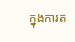ក្នុងការត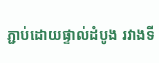ភ្ជាប់ដោយផ្ទាល់ដំបូង រវាងទី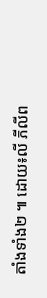តាំងទាំង២ ៕ ដោយ៖លី ភីលីព